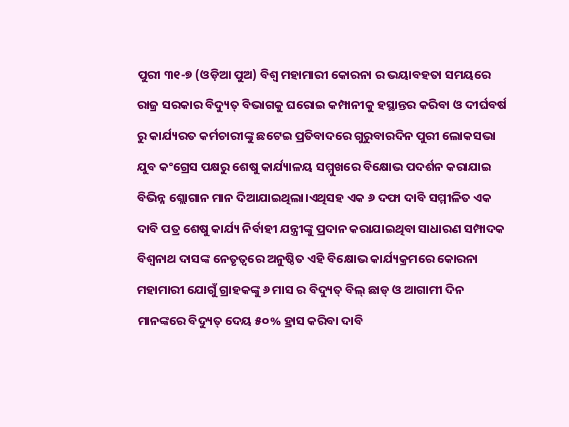ପୁରୀ ୩୧-୭ (ଓଡ଼ିଆ ପୁଅ) ବିଶ୍ୱ ମହାମାରୀ କୋରନା ର ଭୟାବହତା ସମୟରେ ରାଜ୍ର ସରକାର ବିଦ୍ୟୁତ୍ ବିଭାଗକୁ ଘରୋଇ କମ୍ପାନୀକୁ ହସ୍ଥାନ୍ତର କରିବା ଓ ଦୀର୍ଘବର୍ଷ ରୁ କାର୍ଯ୍ୟରତ କର୍ମଚାରୀଙ୍କୁ ଛଟେଇ ପ୍ରତିବାଦରେ ଗୁରୁବାରଦିନ ପୁରୀ ଲୋକସଭା ଯୁବ କଂଗ୍ରେସ ପକ୍ଷରୁ ଶେଷୁ କାର୍ଯ୍ୟାଳୟ ସମ୍ମୁଖରେ ବିକ୍ଷୋଭ ପଦର୍ଶନ କରାଯାଇ ବିଭିନ୍ନ ଶ୍ଲୋଗାନ ମାନ ଦିଆଯାଇଥିଲା।ଏଥିସହ ଏକ ୬ ଦଫା ଦାବି ସମ୍ମୀଳିତ ଏକ ଦାବି ପତ୍ର ଶେଷୁ କାର୍ଯ୍ୟ ନିର୍ବାହୀ ଯନ୍ତ୍ରୀଙ୍କୁ ପ୍ରଦାନ କରାଯାଇଥିବା ସାଧାରଣ ସମ୍ପାଦକ ବିଶ୍ୱନାଥ ଦାସଙ୍କ ନେତୃତ୍ୱରେ ଅନୁଷ୍ଠିତ ଏହି ବିକ୍ଷୋଭ କାର୍ଯ୍ୟକ୍ରମରେ କୋରନା ମହାମାରୀ ଯୋଗୁଁ ଗ୍ରାହକଙ୍କୁ ୬ ମାସ ର ବିଦ୍ୟୁତ୍ ବିଲ୍ ଛାଡ୍ ଓ ଆଗାମୀ ଦିନ ମାନଙ୍କରେ ବିଦ୍ୟୁତ୍ ଦେୟ ୫୦% ହ୍ରାସ କରିବା ଦାବି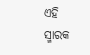ଏହି ସ୍ମାରକ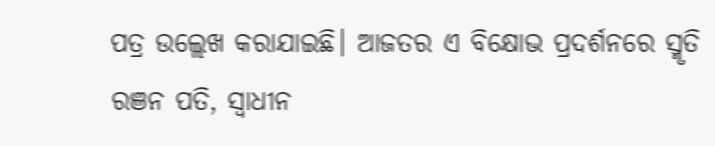ପତ୍ର ଉଲ୍ଲେଖ କରାଯାଇଛି। ଆଜତର ଏ ବିକ୍ଷୋଭ ପ୍ରଦର୍ଶନରେ ସ୍ମୃତି ରଞନ ପତି, ସ୍ୱାଧୀନ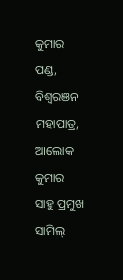କୁମାର ପଣ୍ଡ, ବିଶ୍ୱରଞନ ମହାପାତ୍ର, ଆଲୋକ କୁମାର ସାହୁ ପ୍ରମୁଖ ସାମିଲ୍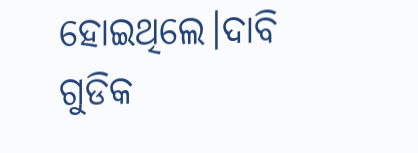ହୋଇଥିଲେ।ଦାବି ଗୁଡିକ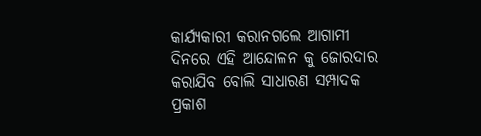କାର୍ଯ୍ୟକାରୀ କରାନଗଲେ ଆଗାମୀ ଦିନରେ ଏହି ଆନ୍ଦୋଳନ କୁ ଜୋରଦାର କରାଯିବ ବୋଲି ସାଧାରଣ ସମ୍ପାଦକ ପ୍ରକାଶ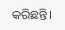କରିଛନ୍ତି।